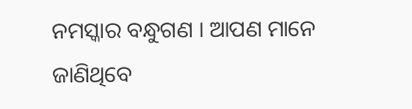ନମସ୍କାର ବନ୍ଧୁଗଣ । ଆପଣ ମାନେ ଜାଣିଥିବେ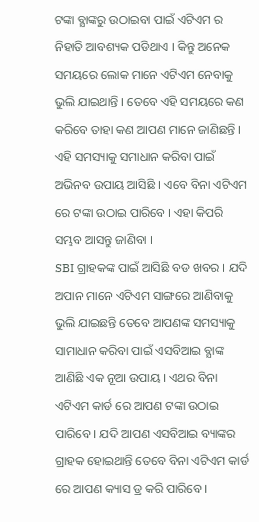ଟଙ୍କା ବ୍ଯାଙ୍କରୁ ଉଠାଇବା ପାଇଁ ଏଟିଏମ ର ନିହାତି ଆବଶ୍ୟକ ପଡିଥାଏ । କିନ୍ତୁ ଅନେକ ସମୟରେ ଲୋକ ମାନେ ଏଟିଏମ ନେବାକୁ ଭୁଲି ଯାଇଥାନ୍ତି । ତେବେ ଏହି ସମୟରେ କଣ କରିବେ ତାହା କଣ ଆପଣ ମାନେ ଜାଣିଛନ୍ତି । ଏହି ସମସ୍ୟାକୁ ସମାଧାନ କରିବା ପାଇଁ ଅଭିନବ ଉପାୟ ଆସିଛି । ଏବେ ବିନା ଏଟିଏମ ରେ ଟଙ୍କା ଉଠାଇ ପାରିବେ । ଏହା କିପରି ସମ୍ଭବ ଆସନ୍ତୁ ଜାଣିବା ।
SBI ଗ୍ରାହକଙ୍କ ପାଇଁ ଆସିଛି ବଡ ଖବର । ଯଦି ଅପାନ ମାନେ ଏଟିଏମ ସାଙ୍ଗରେ ଆଣିବାକୁ ଭୁଲି ଯାଇଛନ୍ତି ତେବେ ଆପଣଙ୍କ ସମସ୍ୟାକୁ ସାମାଧାନ କରିବା ପାଇଁ ଏସବିଆଇ ବ୍ଯାଙ୍କ ଆଣିଛି ଏକ ନୂଆ ଉପାୟ । ଏଥର ବିନା ଏଟିଏମ କାର୍ଡ ରେ ଆପଣ ଟଙ୍କା ଉଠାଇ ପାରିବେ । ଯଦି ଆପଣ ଏସବିଆଇ ବ୍ୟାଙ୍କର ଗ୍ରାହକ ହୋଇଥାନ୍ତି ତେବେ ବିନା ଏଟିଏମ କାର୍ଡ ରେ ଆପଣ କ୍ୟାସ ଡ୍ର କରି ପାରିବେ ।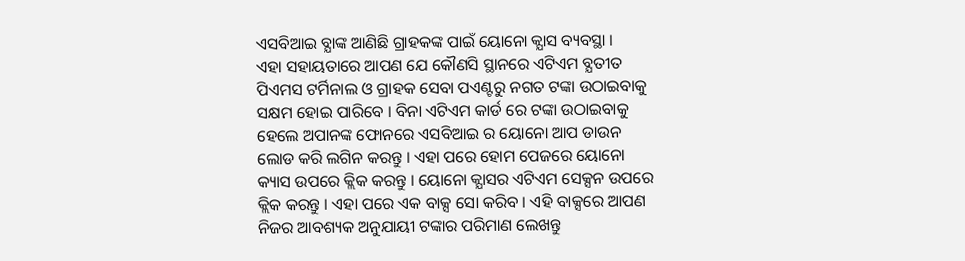ଏସବିଆଇ ବ୍ଯାଙ୍କ ଆଣିଛି ଗ୍ରାହକଙ୍କ ପାଇଁ ୟୋନୋ କ୍ଯାସ ବ୍ୟବସ୍ଥା ।
ଏହା ସହାୟତାରେ ଆପଣ ଯେ କୌଣସି ସ୍ଥାନରେ ଏଟିଏମ ବ୍ଯତୀତ ପିଏମସ ଟର୍ମିନାଲ ଓ ଗ୍ରାହକ ସେବା ପଏଣ୍ଟରୁ ନଗତ ଟଙ୍କା ଉଠାଇବାକୁ ସକ୍ଷମ ହୋଇ ପାରିବେ । ବିନା ଏଟିଏମ କାର୍ଡ ରେ ଟଙ୍କା ଉଠାଇବାକୁ ହେଲେ ଅପାନଙ୍କ ଫୋନରେ ଏସବିଆଇ ର ୟୋନୋ ଆପ ଡାଉନ ଲୋଡ କରି ଲଗିନ କରନ୍ତୁ । ଏହା ପରେ ହୋମ ପେଜରେ ୟୋନୋ କ୍ୟାସ ଉପରେ କ୍ଲିକ କରନ୍ତୁ । ୟୋନୋ କ୍ଯାସର ଏଟିଏମ ସେକ୍ସନ ଉପରେ କ୍ଲିକ କରନ୍ତୁ । ଏହା ପରେ ଏକ ବାକ୍ସ ସୋ କରିବ । ଏହି ବାକ୍ସରେ ଆପଣ ନିଜର ଆବଶ୍ୟକ ଅନୁଯାୟୀ ଟଙ୍କାର ପରିମାଣ ଲେଖନ୍ତୁ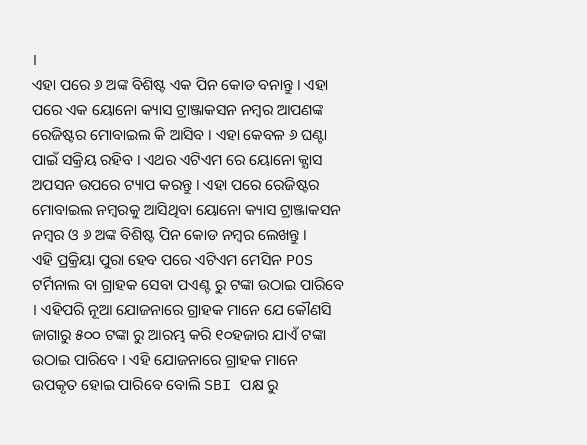।
ଏହା ପରେ ୬ ଅଙ୍କ ବିଶିଷ୍ଟ ଏକ ପିନ କୋଡ ବନାନ୍ତୁ । ଏହା ପରେ ଏକ ୟୋନୋ କ୍ୟାସ ଟ୍ରାଞ୍ଜାକସନ ନମ୍ବର ଆପଣଙ୍କ ରେଜିଷ୍ଟର ମୋବାଇଲ କି ଆସିବ । ଏହା କେବଳ ୬ ଘଣ୍ଟା ପାଇଁ ସକ୍ରିୟ ରହିବ । ଏଥର ଏଟିଏମ ରେ ୟୋନୋ କ୍ଯାସ ଅପସନ ଉପରେ ଟ୍ୟାପ କରନ୍ତୁ । ଏହା ପରେ ରେଜିଷ୍ଟର ମୋବାଇଲ ନମ୍ବରକୁ ଆସିଥିବା ୟୋନୋ କ୍ୟାସ ଟ୍ରାଞ୍ଜାକସନ ନମ୍ବର ଓ ୬ ଅଙ୍କ ବିଶିଷ୍ଟ ପିନ କୋଡ ନମ୍ବର ଲେଖନ୍ତୁ ।
ଏହି ପ୍ରକ୍ରିୟା ପୁରା ହେବ ପରେ ଏଟିଏମ ମେସିନ POS ଟର୍ମିନାଲ ବା ଗ୍ରାହକ ସେବା ପଏଣ୍ଟ ରୁ ଟଙ୍କା ଉଠାଇ ପାରିବେ । ଏହିପରି ନୂଆ ଯୋଜନାରେ ଗ୍ରାହକ ମାନେ ଯେ କୌଣସି ଜାଗାରୁ ୫୦୦ ଟଙ୍କା ରୁ ଆରମ୍ଭ କରି ୧୦ହଜାର ଯାଏଁ ଟଙ୍କା ଉଠାଇ ପାରିବେ । ଏହି ଯୋଜନାରେ ଗ୍ରାହକ ମାନେ ଉପକୃତ ହୋଇ ପାରିବେ ବୋଲି SBI ପକ୍ଷ ରୁ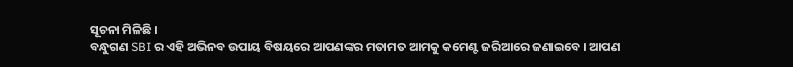ସୂଚନା ମିଳିଛି ।
ବନ୍ଧୁଗଣ SBI ର ଏହି ଅଭିନବ ଉପାୟ ବିଷୟରେ ଆପଣଙ୍କର ମତାମତ ଆମକୁ କମେଣ୍ଟ ଜରିଆରେ ଜଣାଇବେ । ଆପଣ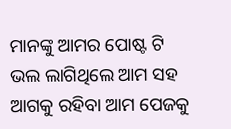ମାନଙ୍କୁ ଆମର ପୋଷ୍ଟ ଟି ଭଲ ଲାଗିଥିଲେ ଆମ ସହ ଆଗକୁ ରହିବା ଆମ ପେଜକୁ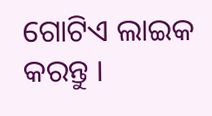ଗୋଟିଏ ଲାଇକ କରନ୍ତୁ ।